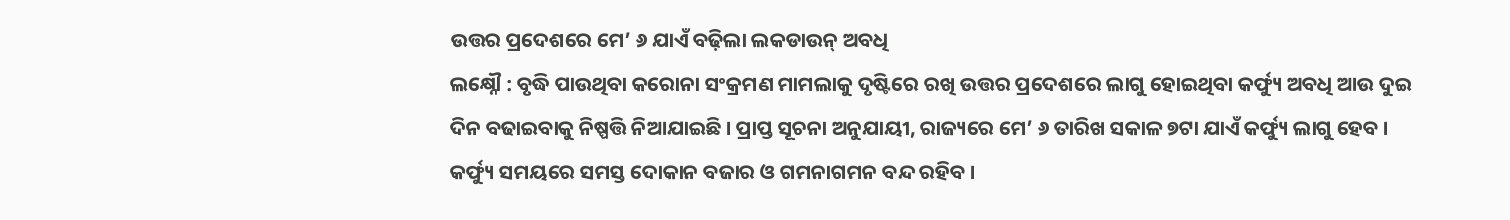ଉତ୍ତର ପ୍ରଦେଶରେ ମେ’ ୬ ଯାଏଁ ବଢ଼ିଲା ଲକଡାଉନ୍ ଅବଧି
ଲକ୍ଷ୍ନୌ : ବୃଦ୍ଧି ପାଉଥିବା କରୋନା ସଂକ୍ରମଣ ମାମଲାକୁ ଦୃଷ୍ଟିରେ ରଖି ଉତ୍ତର ପ୍ରଦେଶରେ ଲାଗୁ ହୋଇଥିବା କର୍ଫ୍ୟୁ ଅବଧି ଆଉ ଦୁଇ ଦିନ ବଢାଇବାକୁ ନିଷ୍ପତ୍ତି ନିଆଯାଇଛି । ପ୍ରାପ୍ତ ସୂଚନା ଅନୁଯାୟୀ, ରାଜ୍ୟରେ ମେ’ ୬ ତାରିଖ ସକାଳ ୭ଟା ଯାଏଁ କର୍ଫ୍ୟୁ ଲାଗୁ ହେବ । କର୍ଫ୍ୟୁ ସମୟରେ ସମସ୍ତ ଦୋକାନ ବଜାର ଓ ଗମନାଗମନ ବନ୍ଦ ରହିବ ।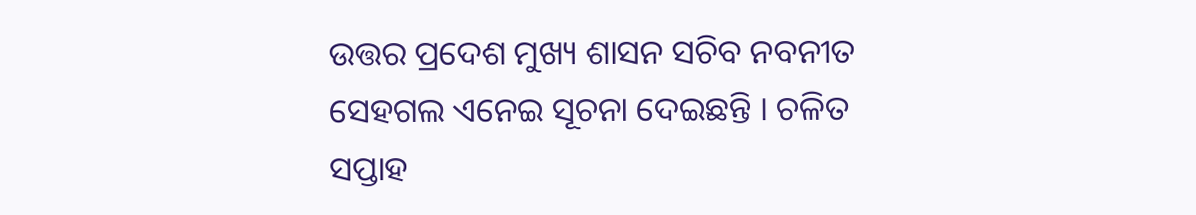ଉତ୍ତର ପ୍ରଦେଶ ମୁଖ୍ୟ ଶାସନ ସଚିବ ନବନୀତ ସେହଗଲ ଏନେଇ ସୂଚନା ଦେଇଛନ୍ତି । ଚଳିତ ସପ୍ତାହ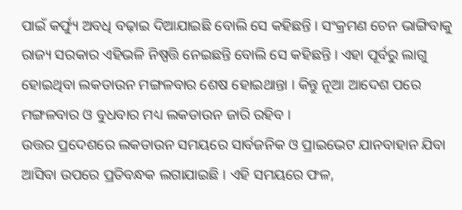ପାଇଁ କର୍ଫ୍ୟୁ ଅବଧି ବଢ଼ାଇ ଦିଆଯାଇଛି ବୋଲି ସେ କହିଛନ୍ତି । ସଂକ୍ରମଣ ଚେନ ଭାଙ୍ଗିବାକୁ ରାଜ୍ୟ ସରକାର ଏହିଭଳି ନିଷ୍ପତ୍ତି ନେଇଛନ୍ତି ବୋଲି ସେ କହିଛନ୍ତି । ଏହା ପୂର୍ବରୁ ଲାଗୁ ହୋଇଥିବା ଲକଡାଉନ ମଙ୍ଗଳବାର ଶେଷ ହୋଇଥାନ୍ତା । କିନ୍ତୁ ନୂଆ ଆଦେଶ ପରେ ମଙ୍ଗଳବାର ଓ ବୁଧବାର ମଧ୍ୟ ଲକଡାଉନ ଜାରି ରହିବ ।
ଉତ୍ତର ପ୍ରଦେଶରେ ଲକଡାଉନ ସମୟରେ ସାର୍ବଜନିକ ଓ ପ୍ରାଇଭେଟ ଯାନବାହାନ ଯିବା ଆସିବା ଉପରେ ପ୍ରତିବନ୍ଧକ ଲଗାଯାଇଛି । ଏହି ସମୟରେ ଫଳ,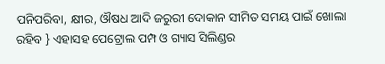ପନିପରିବା, କ୍ଷୀର, ଔଷଧ ଆଦି ଜରୁରୀ ଦୋକାନ ସୀମିତ ସମୟ ପାଇଁ ଖୋଲା ରହିବ } ଏହାସହ ପେଟ୍ରୋଲ ପମ୍ପ ଓ ଗ୍ୟାସ ସିଲିଣ୍ଡର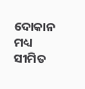ଦୋକାନ ମଧ୍ୟ ସୀମିତ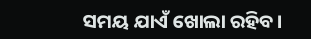ସମୟ ଯାଏଁ ଖୋଲା ରହିବ।